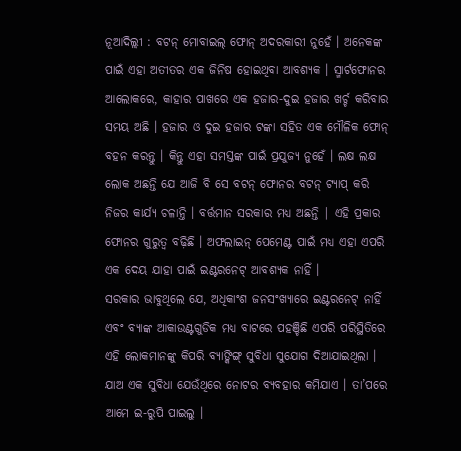ନୂଆଦିଲ୍ଲୀ : ବଟନ୍ ମୋବାଇଲ୍ ଫୋନ୍ ଅଦରକାରୀ ନୁହେଁ । ଅନେକଙ୍କ ପାଇଁ ଏହା ଅତୀତର ଏକ ଜିନିଷ ହୋଇଥିବା ଆବଶ୍ୟକ । ସ୍ମାର୍ଟଫୋନର ଆଲୋକରେ, କାହାର ପାଖରେ ଏକ ହଜାର-ଦୁଇ ହଜାର ଖର୍ଚ୍ଚ କରିବାର ସମୟ ଅଛି । ହଜାର ଓ ଦୁଇ ହଜାର ଟଙ୍କା ସହିତ ଏକ ମୌଳିକ ଫୋନ୍ ବହନ କରନ୍ତୁ । କିନ୍ତୁ ଏହା ସମସ୍ତଙ୍କ ପାଇଁ ପ୍ରଯୁଜ୍ୟ ନୁହେଁ । ଲକ୍ଷ ଲକ୍ଷ ଲୋକ ଅଛନ୍ତି ଯେ ଆଜି ବି ସେ ବଟନ୍ ଫୋନର ବଟନ୍ ଟ୍ୟାପ୍ କରି ନିଜର କାର୍ଯ୍ୟ ଚଳାନ୍ତି । ବର୍ତ୍ତମାନ ସରକାର ମଧ୍ୟ ଅଛନ୍ତି | ଏହି ପ୍ରକାର ଫୋନର ଗୁରୁତ୍ୱ ବଢ଼ିଛି । ଅଫଲାଇନ୍ ପେମେଣ୍ଟ ପାଇଁ ମଧ୍ୟ ଏହା ଏପରି ଏକ ଦେୟ ଯାହା ପାଇଁ ଇଣ୍ଟରନେଟ୍ ଆବଶ୍ୟକ ନାହିଁ ।
ସରକାର ଭାବୁଥିଲେ ଯେ, ଅଧିକାଂଶ ଜନସଂଖ୍ୟାରେ ଇଣ୍ଟରନେଟ୍ ନାହିଁ ଏବଂ ବ୍ୟାଙ୍କ ଆକାଉଣ୍ଟଗୁଡିକ ମଧ୍ୟ ବାଟରେ ପହଞ୍ଚିଛି ଏପରି ପରିସ୍ଥିତିରେ ଏହି ଲୋକମାନଙ୍କୁ କିପରି ବ୍ୟାଙ୍କିଙ୍ଗ୍ ସୁବିଧା ସୁଯୋଗ ଦିଆଯାଇଥିଲା । ଯାଅ ଏକ ସୁବିଧା ଯେଉଁଥିରେ ନୋଟର ବ୍ୟବହାର କମିଯାଏ । ତା’ପରେ ଆମେ ଇ-ରୁପି ପାଇଲୁ ।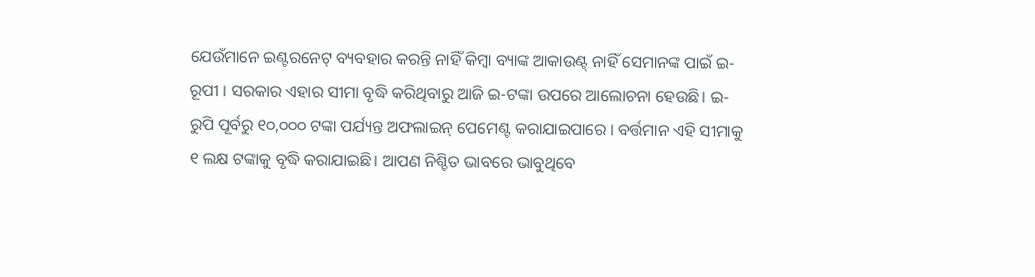ଯେଉଁମାନେ ଇଣ୍ଟରନେଟ୍ ବ୍ୟବହାର କରନ୍ତି ନାହିଁ କିମ୍ବା ବ୍ୟାଙ୍କ ଆକାଉଣ୍ଟ୍ ନାହିଁ ସେମାନଙ୍କ ପାଇଁ ଇ-ରୂପୀ । ସରକାର ଏହାର ସୀମା ବୃଦ୍ଧି କରିଥିବାରୁ ଆଜି ଇ-ଟଙ୍କା ଉପରେ ଆଲୋଚନା ହେଉଛି। ଇ-ରୁପି ପୂର୍ବରୁ ୧୦,୦୦୦ ଟଙ୍କା ପର୍ଯ୍ୟନ୍ତ ଅଫଲାଇନ୍ ପେମେଣ୍ଟ କରାଯାଇପାରେ । ବର୍ତ୍ତମାନ ଏହି ସୀମାକୁ ୧ ଲକ୍ଷ ଟଙ୍କାକୁ ବୃଦ୍ଧି କରାଯାଇଛି। ଆପଣ ନିଶ୍ଚିତ ଭାବରେ ଭାବୁଥିବେ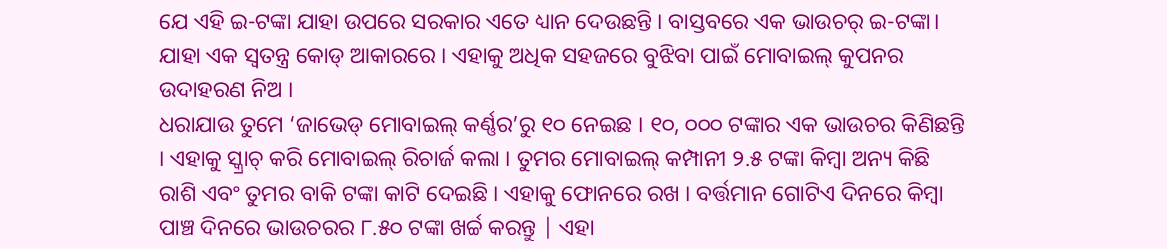ଯେ ଏହି ଇ-ଟଙ୍କା ଯାହା ଉପରେ ସରକାର ଏତେ ଧ୍ୟାନ ଦେଉଛନ୍ତି । ବାସ୍ତବରେ ଏକ ଭାଉଚର୍ ଇ-ଟଙ୍କା।
ଯାହା ଏକ ସ୍ୱତନ୍ତ୍ର କୋଡ୍ ଆକାରରେ । ଏହାକୁ ଅଧିକ ସହଜରେ ବୁଝିବା ପାଇଁ ମୋବାଇଲ୍ କୁପନର ଉଦାହରଣ ନିଅ ।
ଧରାଯାଉ ତୁମେ ‘ଜାଭେଡ୍ ମୋବାଇଲ୍ କର୍ଣ୍ଣର’ରୁ ୧୦ ନେଇଛ । ୧୦, ୦୦୦ ଟଙ୍କାର ଏକ ଭାଉଚର କିଣିଛନ୍ତି । ଏହାକୁ ସ୍କ୍ରାଚ୍ କରି ମୋବାଇଲ୍ ରିଚାର୍ଜ କଲା । ତୁମର ମୋବାଇଲ୍ କମ୍ପାନୀ ୨.୫ ଟଙ୍କା କିମ୍ବା ଅନ୍ୟ କିଛି ରାଶି ଏବଂ ତୁମର ବାକି ଟଙ୍କା କାଟି ଦେଇଛି । ଏହାକୁ ଫୋନରେ ରଖ । ବର୍ତ୍ତମାନ ଗୋଟିଏ ଦିନରେ କିମ୍ବା ପାଞ୍ଚ ଦିନରେ ଭାଉଚରର ୮.୫୦ ଟଙ୍କା ଖର୍ଚ୍ଚ କରନ୍ତୁ | ଏହା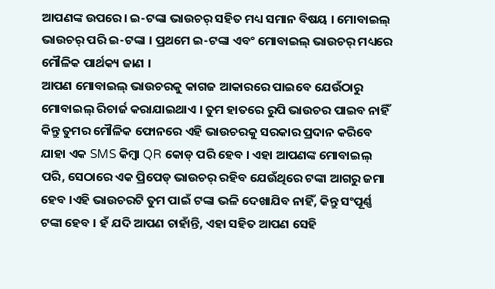ଆପଣଙ୍କ ଉପରେ। ଇ-ଟଙ୍କା ଭାଉଚର୍ ସହିତ ମଧ୍ୟ ସମାନ ବିଷୟ । ମୋବାଇଲ୍ ଭାଉଚର୍ ପରି ଇ-ଟଙ୍କା । ପ୍ରଥମେ ଇ-ଟଙ୍କା ଏବଂ ମୋବାଇଲ୍ ଭାଉଚର୍ ମଧ୍ୟରେ ମୌଳିକ ପାର୍ଥକ୍ୟ ଜାଣ ।
ଆପଣ ମୋବାଇଲ୍ ଭାଉଚରକୁ କାଗଜ ଆକାରରେ ପାଇବେ ଯେଉଁଠାରୁ ମୋବାଇଲ୍ ରିଚାର୍ଜ କରାଯାଇଥାଏ । ତୁମ ହାତରେ ରୁପି ଭାଉଚର ପାଇବ ନାହିଁ କିନ୍ତୁ ତୁମର ମୌଳିକ ଫୋନରେ ଏହି ଭାଉଚରକୁ ସରକାର ପ୍ରଦାନ କରିବେ ଯାହା ଏକ SMS କିମ୍ବା QR କୋଡ୍ ପରି ହେବ । ଏହା ଆପଣଙ୍କ ମୋବାଇଲ୍ ପରି, ସେଠାରେ ଏକ ପ୍ରିପେଡ୍ ଭାଉଚର୍ ରହିବ ଯେଉଁଥିରେ ଟଙ୍କା ଆଗରୁ ଜମା ହେବ ।ଏହି ଭାଉଚରଟି ତୁମ ପାଇଁ ଟଙ୍କା ଭଳି ଦେଖାଯିବ ନାହିଁ, କିନ୍ତୁ ସଂପୂର୍ଣ୍ଣ ଟଙ୍କା ହେବ । ହଁ ଯଦି ଆପଣ ଚାହାଁନ୍ତି, ଏହା ସହିତ ଆପଣ ସେହି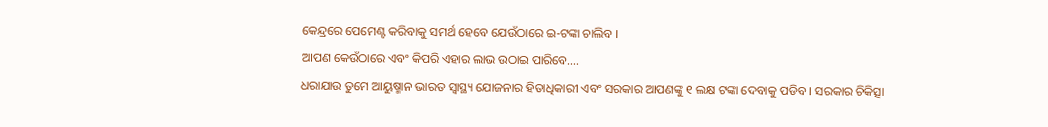କେନ୍ଦ୍ରରେ ପେମେଣ୍ଟ କରିବାକୁ ସମର୍ଥ ହେବେ ଯେଉଁଠାରେ ଇ-ଟଙ୍କା ଚାଲିବ ।
ଆପଣ କେଉଁଠାରେ ଏବଂ କିପରି ଏହାର ଲାଭ ଉଠାଇ ପାରିବେ….
ଧରାଯାଉ ତୁମେ ଆୟୁଷ୍ମାନ ଭାରତ ସ୍ୱାସ୍ଥ୍ୟ ଯୋଜନାର ହିତାଧିକାରୀ ଏବଂ ସରକାର ଆପଣଙ୍କୁ ୧ ଲକ୍ଷ ଟଙ୍କା ଦେବାକୁ ପଡିବ । ସରକାର ଚିକିତ୍ସା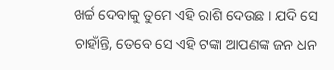ଖର୍ଚ୍ଚ ଦେବାକୁ ତୁମେ ଏହି ରାଶି ଦେଉଛ । ଯଦି ସେ ଚାହାଁନ୍ତି, ତେବେ ସେ ଏହି ଟଙ୍କା ଆପଣଙ୍କ ଜନ ଧନ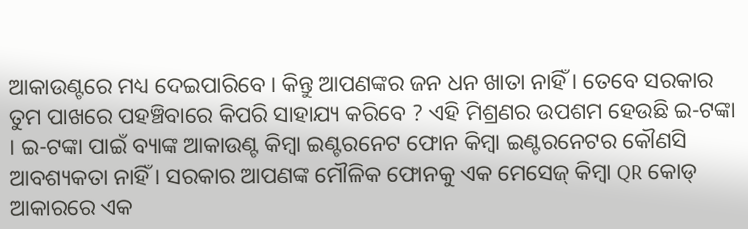ଆକାଉଣ୍ଟରେ ମଧ୍ୟ ଦେଇପାରିବେ । କିନ୍ତୁ ଆପଣଙ୍କର ଜନ ଧନ ଖାତା ନାହିଁ । ତେବେ ସରକାର ତୁମ ପାଖରେ ପହଞ୍ଚିବାରେ କିପରି ସାହାଯ୍ୟ କରିବେ ? ଏହି ମିଶ୍ରଣର ଉପଶମ ହେଉଛି ଇ-ଟଙ୍କା । ଇ-ଟଙ୍କା ପାଇଁ ବ୍ୟାଙ୍କ ଆକାଉଣ୍ଟ କିମ୍ବା ଇଣ୍ଟରନେଟ ଫୋନ କିମ୍ବା ଇଣ୍ଟରନେଟର କୌଣସି ଆବଶ୍ୟକତା ନାହିଁ । ସରକାର ଆପଣଙ୍କ ମୌଳିକ ଫୋନକୁ ଏକ ମେସେଜ୍ କିମ୍ବା QR କୋଡ୍ ଆକାରରେ ଏକ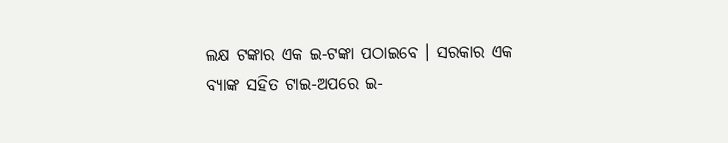ଲକ୍ଷ ଟଙ୍କାର ଏକ ଇ-ଟଙ୍କା ପଠାଇବେ । ସରକାର ଏକ ବ୍ୟାଙ୍କ ସହିତ ଟାଇ-ଅପରେ ଇ-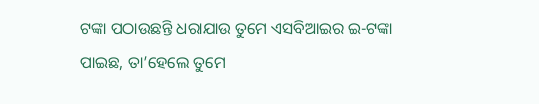ଟଙ୍କା ପଠାଉଛନ୍ତି ଧରାଯାଉ ତୁମେ ଏସବିଆଇର ଇ-ଟଙ୍କା ପାଇଛ, ତା’ହେଲେ ତୁମେ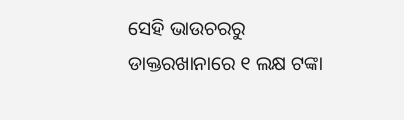ସେହି ଭାଉଚରରୁ ଡାକ୍ତରଖାନାରେ ୧ ଲକ୍ଷ ଟଙ୍କା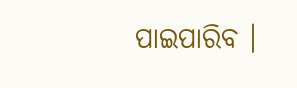ପାଇପାରିବ ।